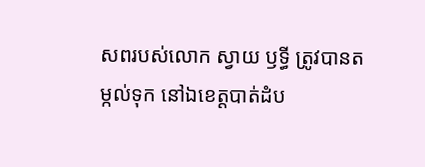សពរបស់លោក ស្វាយ ឫទ្ធី ត្រូវបានតម្កល់ទុក នៅឯខេត្តបាត់ដំប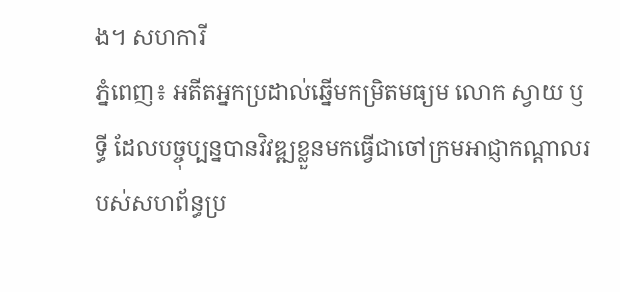ង។ សហការី
ភ្នំពេញ៖ អតីតអ្នកប្រដាល់ឆ្នើមកម្រិតមធ្យម លោក ស្វាយ ឫទ្ធី ដែលបច្ចុប្បន្នបានវិវឌ្ឍខ្លួនមកធ្វើជាចៅក្រមអាជ្ញាកណ្តាលរបស់សហព័ន្ធប្រ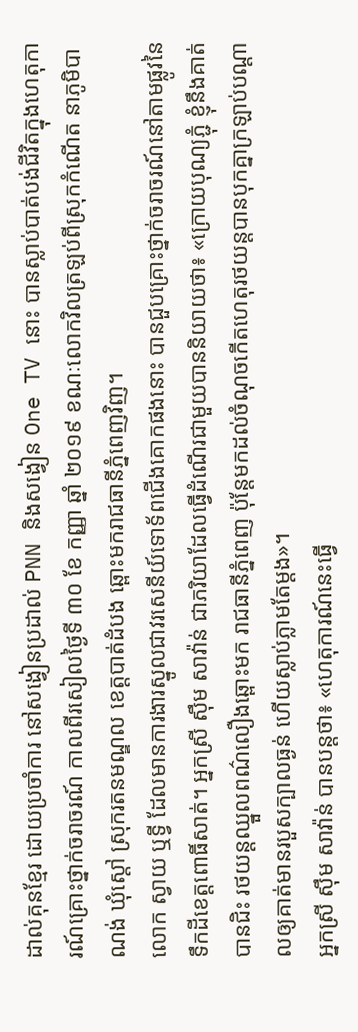ដាល់គុនខ្មែរ ដោយប្រចាំការ នៅសង្វៀនប្រដាល់ PNN និងសង្វៀន One TV នោះ បានស្លាប់បាត់បង់ជីវិតក្នុងហេតុការណ៍គ្រោះថ្នាក់ចរាចរណ៍ កាលពីរសៀលថ្ងៃទី ៣០ ខែ កញ្ញា ឆ្នាំ ២០១៩ ខណៈលោកវិលត្រឡប់ពីស្រុកកំណើត នាភូមិបាណង់ ឃុំស្តៅ ស្រុករតនមណ្ឌល ខេត្តបាត់ដំបង ឆ្ពោះមករាជធានីភ្នំពេញវិញ។
លោក ស្វាយ ឬទ្វី ដែលមានការងារស្នូលជាវរសេនីយ៍ទោទ័ពជើងគោកផងនោះ បានជួបគ្រោះថ្នាក់ចរាចរណ៍នៅតាមផ្លូវនៃទឹកដីខេត្តពោធិ៍សាត់។ អ្នកស្រី ស៊ឹម សាវ៉ាន់ ជាភរិយាដែលធ្វើដំណើរជាមួយបាននិយាយថា៖ «ក្រោយបុណ្យភ្ជុំ ខ្ញុំនឹងគាត់បានជិះ រថយន្តឈ្នួលពណ៌លឿងឆ្ពោះមក រាជធានីភ្នំពេញ ប៉ុន្តែមកដល់ចំណុចកើតហេតុរថយន្តបានបុកគ្នាក្រឡាប់បណ្តាលឲ្យគាត់មានរបួសក្បាលធ្ងន់ ហើយស្លាប់ភ្លាមតែម្តង»។
អ្នកស្រី ស៊ឹម សាវ៉ាន់ បានបន្តថា៖ «ហេតុការណ៍នេះធ្វើ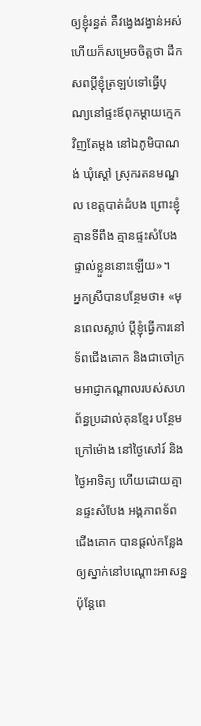ឲ្យខ្ញុំរន្ធត់ គឺវង្វេងវង្វាន់អស់ហើយក៏សម្រេចចិត្តថា ដឹកសពប្តីខ្ញុំត្រឡប់ទៅធ្វើបុណ្យនៅផ្ទះឪពុកម្តាយក្មេកវិញតែម្តង នៅឯភូមិបាណង់ ឃុំស្តៅ ស្រុករតនមណ្ឌល ខេត្តបាត់ដំបង ព្រោះខ្ញុំគ្មានទីពឹង គ្មានផ្ទះសំបែងផ្ទាល់ខ្លួននោះឡើយ»។
អ្នកស្រីបានបន្ថែមថា៖ «មុនពេលស្លាប់ ប្តីខ្ញុំធ្វើការនៅទ័ពជើងគោក និងជាចៅក្រមអាជ្ញាកណ្តាលរបស់សហព័ន្ធប្រដាល់គុនខ្មែរ បន្ថែមក្រៅម៉ោង នៅថ្ងៃសៅរ៍ និងថ្ងៃអាទិត្យ ហើយដោយគ្មានផ្ទះសំបែង អង្គភាពទ័ពជើងគោក បានផ្តល់កន្លែងឲ្យស្នាក់នៅបណ្តោះអាសន្ន ប៉ុន្តែពេ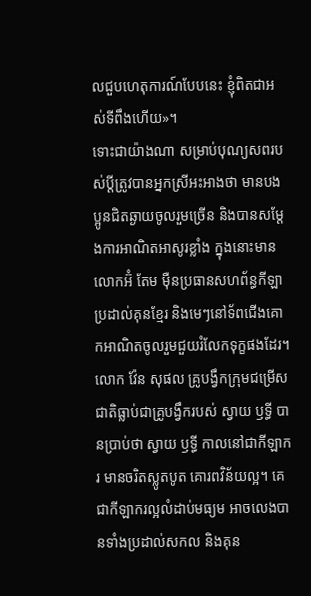លជួបហេតុការណ៍បែបនេះ ខ្ញុំពិតជាអស់ទីពឹងហើយ»។
ទោះជាយ៉ាងណា សម្រាប់បុណ្យសពរបស់ប្តីត្រូវបានអ្នកស្រីអះអាងថា មានបងប្អូនជិតឆ្ងាយចូលរួមច្រើន និងបានសម្តែងការអាណិតអាសូរខ្លាំង ក្នុងនោះមានលោកអ៊ំ តែម ម៉ឺនប្រធានសហព័ន្ធកីឡាប្រដាល់គុនខ្មែរ និងមេៗនៅទ័ពជើងគោកអាណិតចូលរួមជួយរំលែកទុក្ខផងដែរ។
លោក វ៉ែន សុផល គ្រូបង្វឹកក្រុមជម្រើសជាតិធ្លាប់ជាគ្រូបង្វឹករបស់ ស្វាយ ឫទ្ធី បានប្រាប់ថា ស្វាយ ឫទ្ធី កាលនៅជាកីឡាករ មានចរិតស្លូតបូត គោរពវិន័យល្អ។ គេជាកីឡាករល្អលំដាប់មធ្យម អាចលេងបានទាំងប្រដាល់សកល និងគុន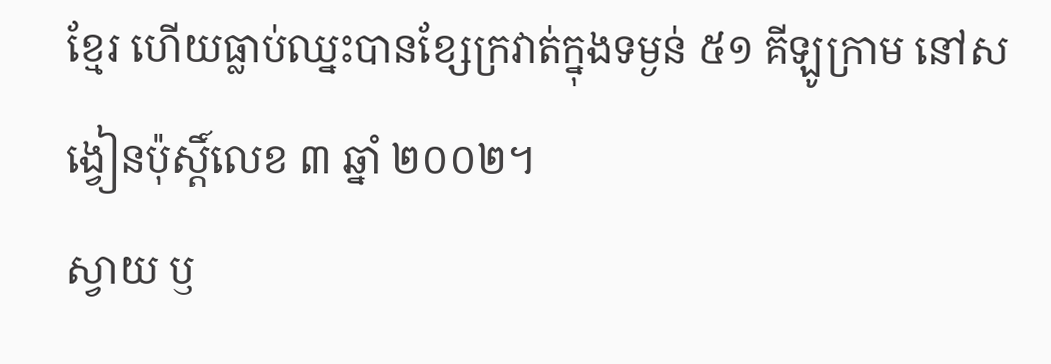ខ្មែរ ហើយធ្លាប់ឈ្នះបានខ្សែក្រវាត់ក្នុងទម្ងន់ ៥១ គីឡូក្រាម នៅសង្វៀនប៉ុស្តិ៍លេខ ៣ ឆ្នាំ ២០០២។
ស្វាយ ឫ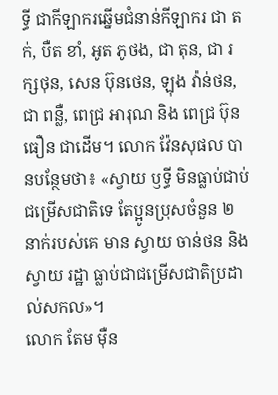ទ្ធី ជាកីឡាករឆ្នើមជំនាន់កីឡាករ ជា តក់, បឺត ខាំ, អូត ភូថង, ជា តុន, ជា រក្សថុន, សេន ប៊ុនថេន, ឡុង វ៉ាន់ថន, ជា ពន្លឺ, ពេជ្រ អារុណ និង ពេជ្រ ប៊ុនធឿន ជាដើម។ លោក វ៉ែនសុផល បានបន្ថែមថា៖ «ស្វាយ ឫទ្ធី មិនធ្លាប់ជាប់ជម្រើសជាតិទេ តែប្អូនប្រុសចំនួន ២ នាក់របស់គេ មាន ស្វាយ ចាន់ថន និង ស្វាយ រដ្ឋា ធ្លាប់ជាជម្រើសជាតិប្រដាល់សកល»។
លោក តែម ម៉ឺន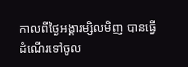កាលពីថ្ងៃអង្គារម្សិលមិញ បានធ្វើដំណើរទៅចូល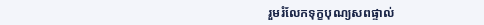រួមរំលែកទុក្ខបុណ្យសពផ្ទាល់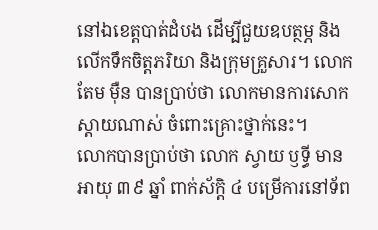នៅឯខេត្តបាត់ដំបង ដើម្បីជួយឧបត្ថម្ភ និងលើកទឹកចិត្តភរិយា និងក្រុមគ្រួសារ។ លោក តែម ម៉ឺន បានប្រាប់ថា លោកមានការសោកស្តាយណាស់ ចំពោះគ្រោះថ្នាក់នេះ។
លោកបានប្រាប់ថា លោក ស្វាយ ឫទ្ធី មានអាយុ ៣៩ ឆ្នាំ ពាក់ស័ក្តិ ៤ បម្រើការនៅទ័ព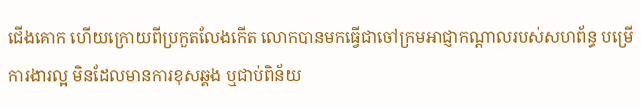ជើងគោក ហើយក្រោយពីប្រកួតលែងកើត លោកបានមកធ្វើជាចៅក្រមអាជ្ញាកណ្តាលរបស់សហព័ន្ធ បម្រើការងារល្អ មិនដែលមានការខុសឆ្គង ឬជាប់ពិន័យ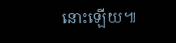នោះឡើយ៕